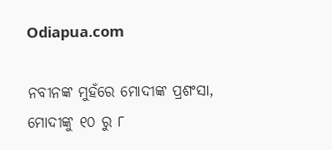Odiapua.com

ନବୀନଙ୍କ ମୁହଁରେ ମୋଦୀଙ୍କ ପ୍ରଶଂସା, ମୋଦୀଙ୍କୁ ୧୦ ରୁ ୮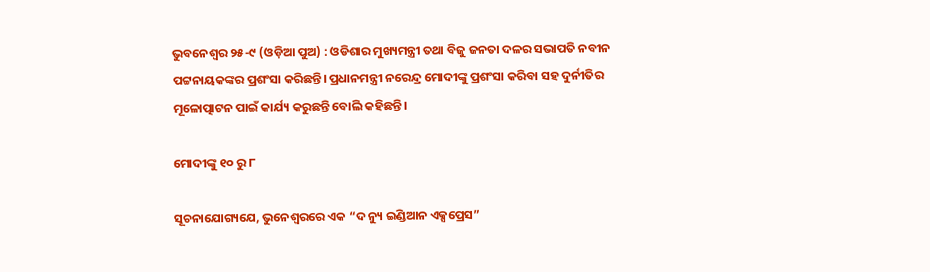ଭୁବନେଶ୍ଵର ୨୫-୯ (ଓଡ଼ିଆ ପୁଅ) : ଓଡିଶାର ମୁଖ୍ୟମନ୍ତ୍ରୀ ତଥା ବିଜୁ ଜନତା ଦଳର ସଭାପତି ନବୀନ ପଟ୍ଟନାୟକଙ୍କର ପ୍ରଶଂସା କରିଛନ୍ତି। ପ୍ରଧାନମନ୍ତ୍ରୀ ନରେନ୍ଦ୍ର ମୋଦୀଙ୍କୁ ପ୍ରଶଂସା କରିବା ସହ ଦୁର୍ନୀତିର ମୂଳୋତ୍ପାଟନ ପାଇଁ କାର୍ଯ୍ୟ କରୁଛନ୍ତି ବୋଲି କହିଛନ୍ତି।

ମୋଦୀଙ୍କୁ ୧୦ ରୁ ୮

ସୂଚନାଯୋଗ୍ୟଯେ, ଭୁନେଶ୍ୱରରେ ଏକ “ଦ ନ୍ୟୁ ଇଣ୍ଡିଆନ ଏକ୍ସପ୍ରେସ”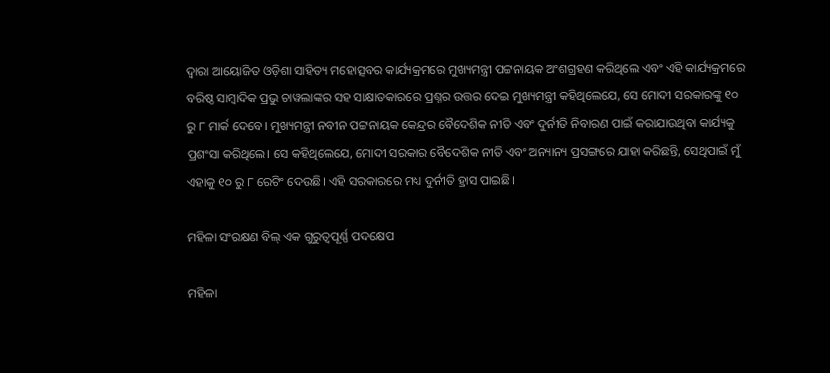ଦ୍ୱାରା ଆୟୋଜିତ ଓଡ଼ିଶା ସାହିତ୍ୟ ମହୋତ୍ସବର କାର୍ଯ୍ୟକ୍ରମରେ ମୁଖ୍ୟମନ୍ତ୍ରୀ ପଟ୍ଟନାୟକ ଅଂଶଗ୍ରହଣ କରିଥିଲେ ଏବଂ ଏହି କାର୍ଯ୍ୟକ୍ରମରେ ବରିଷ୍ଠ ସାମ୍ୱାଦିକ ପ୍ରଭୁ ଚାୱଲାଙ୍କର ସହ ସାକ୍ଷାତକାରରେ ପ୍ରଶ୍ନର ଉତ୍ତର ଦେଇ ମୁଖ୍ୟମନ୍ତ୍ରୀ କହିଥିଲେଯେ, ସେ ମୋଦୀ ସରକାରଙ୍କୁ ୧୦ ରୁ ୮ ମାର୍କ ଦେବେ। ମୁଖ୍ୟମନ୍ତ୍ରୀ ନବୀନ ପଟ୍ଟନାୟକ କେନ୍ଦ୍ରର ବୈଦେଶିକ ନୀତି ଏବଂ ଦୁର୍ନୀତି ନିବାରଣ ପାଇଁ କରାଯାଉଥିବା କାର୍ଯ୍ୟକୁ ପ୍ରଶଂସା କରିଥିଲେ। ସେ କହିଥିଲେଯେ, ମୋଦୀ ସରକାର ବୈଦେଶିକ ନୀତି ଏବଂ ଅନ୍ୟାନ୍ୟ ପ୍ରସଙ୍ଗରେ ଯାହା କରିଛନ୍ତି, ସେଥିପାଇଁ ମୁଁ ଏହାକୁ ୧୦ ରୁ ୮ ରେଟିଂ ଦେଉଛି। ଏହି ସରକାରରେ ମଧ୍ୟ ଦୁର୍ନୀତି ହ୍ରାସ ପାଇଛି।

ମହିଳା ସଂରକ୍ଷଣ ବିଲ୍ ଏକ ଗୁରୁତ୍ୱପୂର୍ଣ୍ଣ ପଦକ୍ଷେପ

ମହିଳା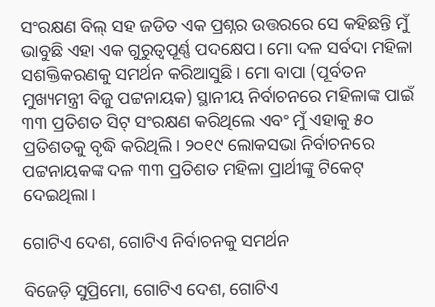ସଂରକ୍ଷଣ ବିଲ୍ ସହ ଜଡିତ ଏକ ପ୍ରଶ୍ନର ଉତ୍ତରରେ ସେ କହିଛନ୍ତି ମୁଁ ଭାବୁଛି ଏହା ଏକ ଗୁରୁତ୍ୱପୂର୍ଣ୍ଣ ପଦକ୍ଷେପ। ମୋ ଦଳ ସର୍ବଦା ମହିଳା ସଶକ୍ତିକରଣକୁ ସମର୍ଥନ କରିଆସୁଛି। ମୋ ବାପା (ପୂର୍ବତନ ମୁଖ୍ୟମନ୍ତ୍ରୀ ବିଜୁ ପଟ୍ଟନାୟକ) ସ୍ଥାନୀୟ ନିର୍ବାଚନରେ ମହିଳାଙ୍କ ପାଇଁ ୩୩ ପ୍ରତିଶତ ସିଟ୍ ସଂରକ୍ଷଣ କରିଥିଲେ ଏବଂ ମୁଁ ଏହାକୁ ୫୦ ପ୍ରତିଶତକୁ ବୃଦ୍ଧି କରିଥିଲି। ୨୦୧୯ ଲୋକସଭା ନିର୍ବାଚନରେ ପଟ୍ଟନାୟକଙ୍କ ଦଳ ୩୩ ପ୍ରତିଶତ ମହିଳା ପ୍ରାର୍ଥୀଙ୍କୁ ଟିକେଟ୍ ଦେଇଥିଲା।

ଗୋଟିଏ ଦେଶ, ଗୋଟିଏ ନିର୍ବାଚନକୁ ସମର୍ଥନ

ବିଜେଡ଼ି ସୁପ୍ରିମୋ, ଗୋଟିଏ ଦେଶ, ଗୋଟିଏ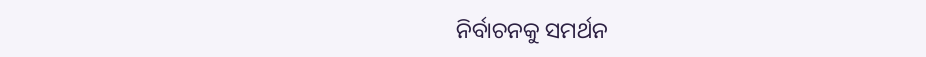ନିର୍ବାଚନକୁ ସମର୍ଥନ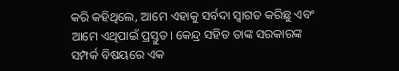କରି କହିଥିଲେ, ଆମେ ଏହାକୁ ସର୍ବଦା ସ୍ୱାଗତ କରିଛୁ ଏବଂ ଆମେ ଏଥିପାଇଁ ପ୍ରସ୍ତୁତ। କେନ୍ଦ୍ର ସହିତ ତାଙ୍କ ସରକାରଙ୍କ ସମ୍ପର୍କ ବିଷୟରେ ଏକ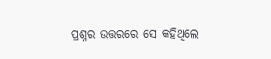ପ୍ରଶ୍ନର ଉତ୍ତରରେ ସେ କହିଥିଲେ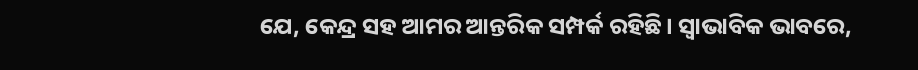ଯେ, କେନ୍ଦ୍ର ସହ ଆମର ଆନ୍ତରିକ ସମ୍ପର୍କ ରହିଛି। ସ୍ୱାଭାବିକ ଭାବରେ,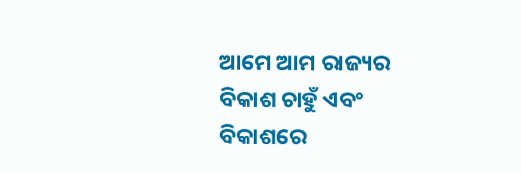ଆମେ ଆମ ରାଜ୍ୟର ବିକାଶ ଚାହୁଁ ଏବଂ ବିକାଶରେ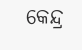କେନ୍ଦ୍ର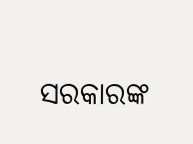ସରକାରଙ୍କ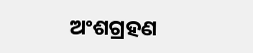ଅଂଶଗ୍ରହଣ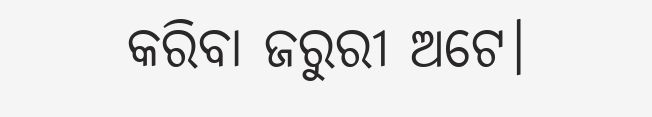କରିବା ଜରୁରୀ ଅଟେ।